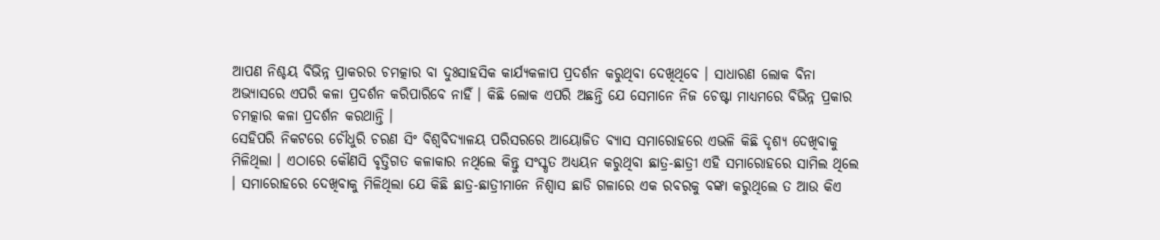ଆପଣ ନିଶ୍ଚୟ ବିଭିନ୍ନ ପ୍ରାକରର ଚମତ୍କାର ବା ଦୁଃସାହସିକ କାର୍ଯ୍ୟକଳାପ ପ୍ରଦର୍ଶନ କରୁଥିବା ଦେଖିଥିବେ । ସାଧାରଣ ଲୋକ ବିନା ଅଭ୍ୟାସରେ ଏପରି କଳା ପ୍ରଦର୍ଶନ କରିପାରିବେ ନାହିଁ । କିଛି ଲୋକ ଏପରି ଅଛନ୍ତି ଯେ ସେମାନେ ନିଜ ଚେଷ୍ଟା ମାଧ୍ୟମରେ ବିଭିନ୍ନ ପ୍ରକାର ଚମତ୍କାର କଳା ପ୍ରଦର୍ଶନ କରଥାନ୍ତି ।
ସେହିପରି ନିକଟରେ ଚୌଧୁରି ଚରଣ ସିଂ ବିଶ୍ୱବିଦ୍ୟାଳୟ ପରିସରରେ ଆୟୋଜିତ ବ୍ୟାସ ସମାରୋହରେ ଏଭଳି କିଛି ଦୃଶ୍ୟ ଦେଖିବାକୁ ମିଳିଥିଲା । ଏଠାରେ କୌଣସି ବୃତ୍ତିଗତ କଳାକାର ନଥିଲେ କିନ୍ତୁ ସଂସ୍କୃତ ଅଧ୍ୟୟନ କରୁଥିବା ଛାତ୍ର-ଛାତ୍ରୀ ଏହି ସମାରୋହରେ ସାମିଲ ଥିଲେ । ସମାରୋହରେ ଦେଖିବାକୁ ମିଳିଥିଲା ଯେ କିଛି ଛାତ୍ର-ଛାତ୍ରୀମାନେ ନିଶ୍ୱାସ ଛାଡି ଗଳାରେ ଏକ ରବରକୁ ବଙ୍କା କରୁଥିଲେ ତ ଆଉ କିଏ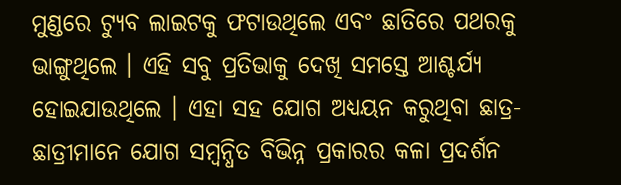ମୁଣ୍ଡରେ ଟ୍ୟୁବ ଲାଇଟକୁ ଫଟାଉଥିଲେ ଏବଂ ଛାତିରେ ପଥରକୁ ଭାଙ୍ଗୁଥିଲେ । ଏହି ସବୁ ପ୍ରତିଭାକୁ ଦେଖି ସମସ୍ତେ ଆଶ୍ଚର୍ଯ୍ୟ ହୋଇଯାଉଥିଲେ । ଏହା ସହ ଯୋଗ ଅଧ୍ୟୟନ କରୁଥିବା ଛାତ୍ର-ଛାତ୍ରୀମାନେ ଯୋଗ ସମ୍ବନ୍ଧିତ ବିଭିନ୍ନ ପ୍ରକାରର କଳା ପ୍ରଦର୍ଶନ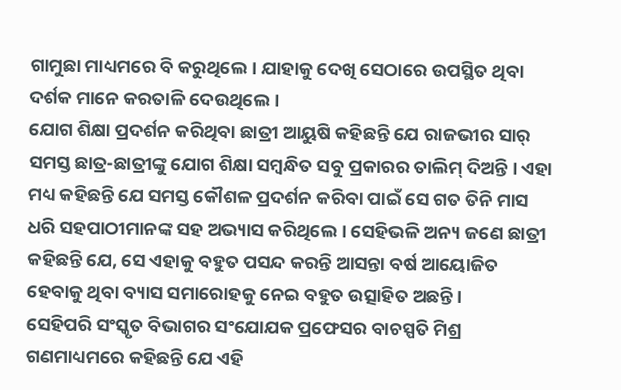ଗାମୁଛା ମାଧ୍ୟମରେ ବି କରୁଥିଲେ। ଯାହାକୁ ଦେଖି ସେଠାରେ ଉପସ୍ଥିତ ଥିବା ଦର୍ଶକ ମାନେ କରତାଳି ଦେଉଥିଲେ ।
ଯୋଗ ଶିକ୍ଷା ପ୍ରଦର୍ଶନ କରିଥିବା ଛାତ୍ରୀ ଆୟୁଷି କହିଛନ୍ତି ଯେ ରାଜଭୀର ସାର୍ ସମସ୍ତ ଛାତ୍ର-ଛାତ୍ରୀଙ୍କୁ ଯୋଗ ଶିକ୍ଷା ସମ୍ବନ୍ଧିତ ସବୁ ପ୍ରକାରର ତାଲିମ୍ ଦିଅନ୍ତି । ଏହା ମଧ୍ୟ କହିଛନ୍ତି ଯେ ସମସ୍ତ କୌଶଳ ପ୍ରଦର୍ଶନ କରିବା ପାଇଁ ସେ ଗତ ତିନି ମାସ ଧରି ସହପାଠୀମାନଙ୍କ ସହ ଅଭ୍ୟାସ କରିଥିଲେ । ସେହିଭଳି ଅନ୍ୟ ଜଣେ ଛାତ୍ରୀ କହିଛନ୍ତି ଯେ, ସେ ଏହାକୁ ବହୁତ ପସନ୍ଦ କରନ୍ତି ଆସନ୍ତା ବର୍ଷ ଆୟୋଜିତ ହେବାକୁ ଥିବା ବ୍ୟାସ ସମାରୋହକୁ ନେଇ ବହୁତ ଉତ୍ସାହିତ ଅଛନ୍ତି ।
ସେହିପରି ସଂସ୍କୃତ ବିଭାଗର ସଂଯୋଯକ ପ୍ରଫେସର ବାଚସ୍ପତି ମିଶ୍ର ଗଣମାଧ୍ୟମରେ କହିଛନ୍ତି ଯେ ଏହି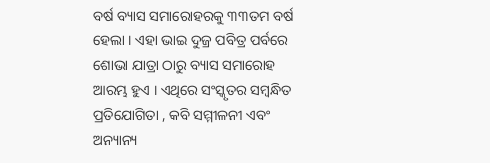ବର୍ଷ ବ୍ୟାସ ସମାରୋହରକୁ ୩୩ତମ ବର୍ଷ ହେଲା । ଏହା ଭାଇ ଦୁଜ୍ର ପବିତ୍ର ପର୍ବରେ ଶୋଭା ଯାତ୍ରା ଠାରୁ ବ୍ୟାସ ସମାରୋହ ଆରମ୍ଭ ହୁଏ । ଏଥିରେ ସଂସ୍କୃତର ସମ୍ବନ୍ଧିତ ପ୍ରତିଯୋଗିତା , କବି ସମ୍ମୀଳନୀ ଏବଂ ଅନ୍ୟାନ୍ୟ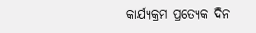କାର୍ଯ୍ୟକ୍ରମ ପ୍ରତ୍ୟେକ ଦିନ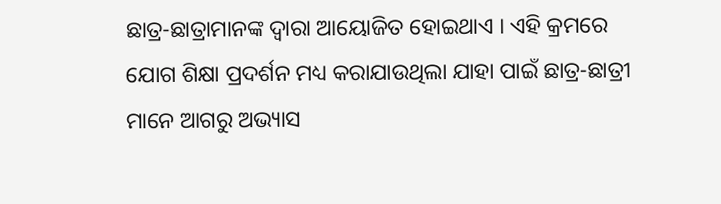ଛାତ୍ର-ଛାତ୍ରାମାନଙ୍କ ଦ୍ୱାରା ଆୟୋଜିତ ହୋଇଥାଏ । ଏହି କ୍ରମରେ ଯୋଗ ଶିକ୍ଷା ପ୍ରଦର୍ଶନ ମଧ୍ୟ କରାଯାଉଥିଲା ଯାହା ପାଇଁ ଛାତ୍ର-ଛାତ୍ରୀ ମାନେ ଆଗରୁ ଅଭ୍ୟାସ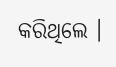କରିଥିଲେ ।